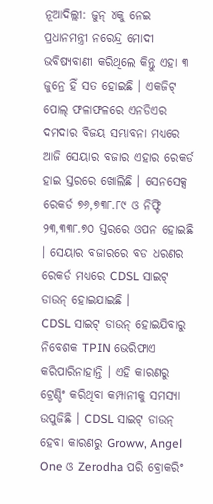ନୂଆଦିଲ୍ଲୀ: ଜୁନ୍ ୪କୁ ନେଇ ପ୍ରଧାନମନ୍ତ୍ରୀ ନରେନ୍ଦ୍ର ମୋଦୀ ଭବିଷ୍ୟବାଣୀ କରିଥିଲେ କିନ୍ତୁ ଏହା ୩ ଜୁନ୍ରେ ହିଁ ସତ ହୋଇଛି । ଏକଜିଟ୍ ପୋଲ୍ ଫଳାଫଳରେ ଏନଡିଏର ଦମଦାର ବିଜୟ ସମ୍ଭାବନା ମଧ୍ୟରେ ଆଜି ସେୟାର ବଜାର ଏହାର ରେକର୍ଡ ହାଇ ସ୍ତରରେ ଖୋଲିଛି । ସେନସେକ୍ସ ରେକର୍ଡ ୭୬,୭୩୮.୮୯ ଓ ନିଫ୍ଟି ୨୩,୩୩୮.୭୦ ସ୍ତରରେ ଓପନ ହୋଇଛି । ସେୟାର ବଜାରରେ ବଡ ଧରଣର ରେକର୍ଡ ମଧ୍ୟରେ CDSL ସାଇଟ୍ ଡାଉନ୍ ହୋଇଯାଇଛି ।
CDSL ସାଇଟ୍ ଡାଉନ୍ ହୋଇଯିବାରୁ ନିବେଶକ TPIN ଭେରିଫାଏ କରିପାରିନାହାନ୍ତି । ଏହି କାରଣରୁ ଟ୍ରେଣ୍ଡିଂ କରିଥିବା କମ୍ପାନୀକୁ ସମସ୍ୟା ଉପୁଜିଛି । CDSL ସାଇଟ୍ ଡାଉନ୍ ହେବା କାରଣରୁ Groww, Angel One ଓ Zerodha ପରି ବ୍ରୋକରିଂ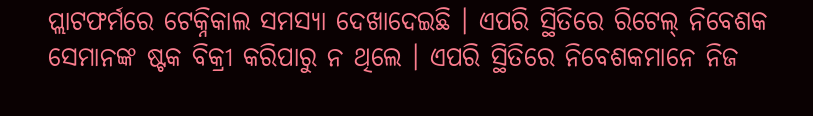ପ୍ଲାଟଫର୍ମରେ ଟେକ୍ନିକାଲ ସମସ୍ୟା ଦେଖାଦେଇଛି । ଏପରି ସ୍ଥିତିରେ ରିଟେଲ୍ ନିବେଶକ ସେମାନଙ୍କ ଷ୍ଟକ ବିକ୍ରୀ କରିପାରୁ ନ ଥିଲେ । ଏପରି ସ୍ଥିତିରେ ନିବେଶକମାନେ ନିଜ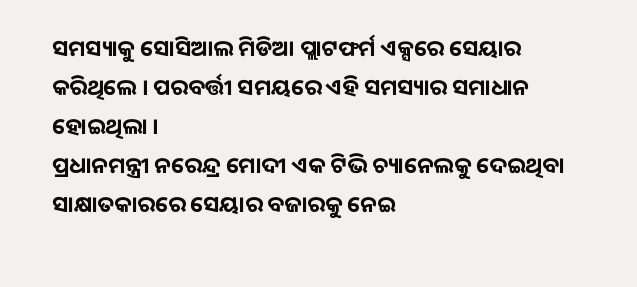ସମସ୍ୟାକୁ ସୋସିଆଲ ମିଡିଆ ପ୍ଲାଟଫର୍ମ ଏକ୍ସରେ ସେୟାର କରିଥିଲେ । ପରବର୍ତ୍ତୀ ସମୟରେ ଏହି ସମସ୍ୟାର ସମାଧାନ ହୋଇଥିଲା ।
ପ୍ରଧାନମନ୍ତ୍ରୀ ନରେନ୍ଦ୍ର ମୋଦୀ ଏକ ଟିଭି ଚ୍ୟାନେଲକୁ ଦେଇଥିବା ସାକ୍ଷାତକାରରେ ସେୟାର ବଜାରକୁ ନେଇ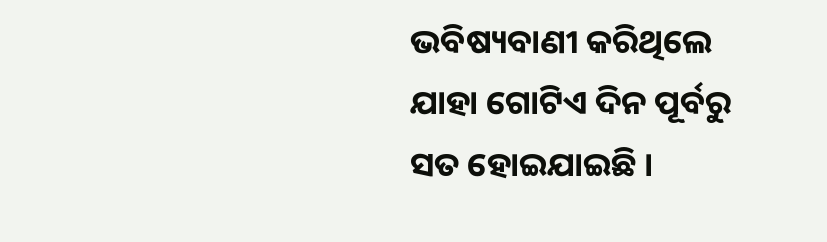ଭବିଷ୍ୟବାଣୀ କରିଥିଲେ ଯାହା ଗୋଟିଏ ଦିନ ପୂର୍ବରୁ ସତ ହୋଇଯାଇଛି ।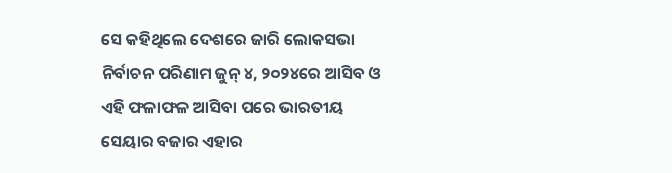ସେ କହିଥିଲେ ଦେଶରେ ଜାରି ଲୋକସଭା ନିର୍ବାଚନ ପରିଣାମ ଜୁନ୍ ୪, ୨୦୨୪ରେ ଆସିବ ଓ ଏହି ଫଳାଫଳ ଆସିବା ପରେ ଭାରତୀୟ ସେୟାର ବଜାର ଏହାର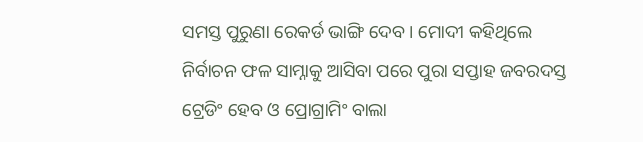ସମସ୍ତ ପୁରୁଣା ରେକର୍ଡ ଭାଙ୍ଗି ଦେବ । ମୋଦୀ କହିଥିଲେ ନିର୍ବାଚନ ଫଳ ସାମ୍ନାକୁ ଆସିବା ପରେ ପୁରା ସପ୍ତାହ ଜବରଦସ୍ତ ଟ୍ରେଡିଂ ହେବ ଓ ପ୍ରୋଗ୍ରାମିଂ ବାଲା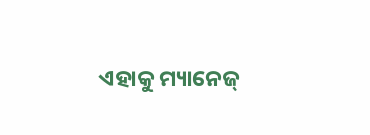ଏହାକୁ ମ୍ୟାନେଜ୍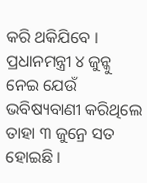କରି ଥକିଯିବେ । ପ୍ରଧାନମନ୍ତ୍ରୀ ୪ ଜୁନ୍କୁ ନେଇ ଯେଉଁ ଭବିଷ୍ୟବାଣୀ କରିଥିଲେ ତାହା ୩ ଜୁନ୍ରେ ସତ ହୋଇଛି ।